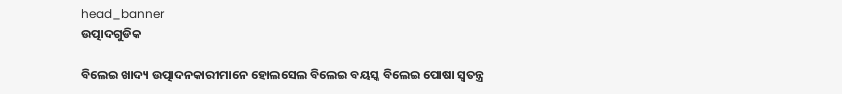head_banner
ଉତ୍ପାଦଗୁଡିକ

ବିଲେଇ ଖାଦ୍ୟ ଉତ୍ପାଦନକାରୀମାନେ ହୋଲସେଲ ବିଲେଇ ବୟସ୍କ ବିଲେଇ ପୋଷା ସ୍ୱତନ୍ତ୍ର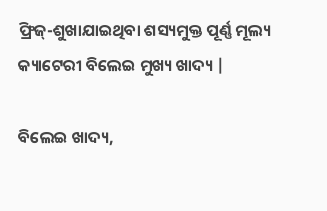ଫ୍ରିଜ୍-ଶୁଖାଯାଇଥିବା ଶସ୍ୟମୁକ୍ତ ପୂର୍ଣ୍ଣ ମୂଲ୍ୟ କ୍ୟାଟେରୀ ବିଲେଇ ମୁଖ୍ୟ ଖାଦ୍ୟ |

ବିଲେଇ ଖାଦ୍ୟ,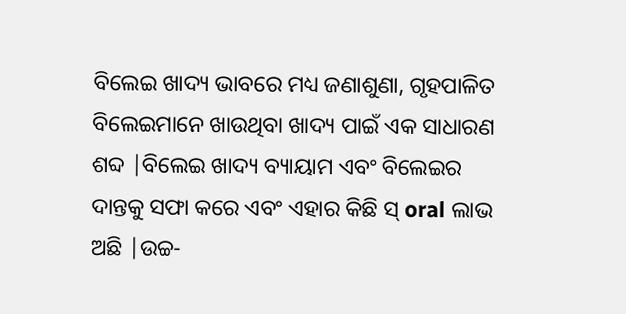ବିଲେଇ ଖାଦ୍ୟ ଭାବରେ ମଧ୍ୟ ଜଣାଶୁଣା, ଗୃହପାଳିତ ବିଲେଇମାନେ ଖାଉଥିବା ଖାଦ୍ୟ ପାଇଁ ଏକ ସାଧାରଣ ଶବ୍ଦ |ବିଲେଇ ଖାଦ୍ୟ ବ୍ୟାୟାମ ଏବଂ ବିଲେଇର ଦାନ୍ତକୁ ସଫା କରେ ଏବଂ ଏହାର କିଛି ସ୍ oral ଲାଭ ଅଛି |ଉଚ୍ଚ-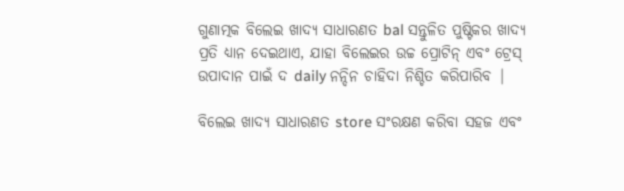ଗୁଣାତ୍ମକ ବିଲେଇ ଖାଦ୍ୟ ସାଧାରଣତ bal ସନ୍ତୁଳିତ ପୁଷ୍ଟିକର ଖାଦ୍ୟ ପ୍ରତି ଧ୍ୟାନ ଦେଇଥାଏ, ଯାହା ବିଲେଇର ଉଚ୍ଚ ପ୍ରୋଟିନ୍ ଏବଂ ଟ୍ରେସ୍ ଉପାଦାନ ପାଇଁ ଦ daily ନନ୍ଦିନ ଚାହିଦା ନିଶ୍ଚିତ କରିପାରିବ |

ବିଲେଇ ଖାଦ୍ୟ ସାଧାରଣତ store ସଂରକ୍ଷଣ କରିବା ସହଜ ଏବଂ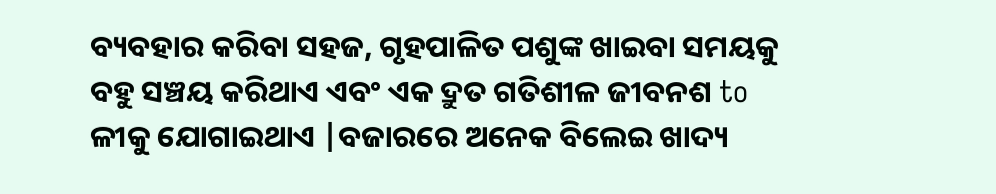ବ୍ୟବହାର କରିବା ସହଜ, ଗୃହପାଳିତ ପଶୁଙ୍କ ଖାଇବା ସମୟକୁ ବହୁ ସଞ୍ଚୟ କରିଥାଏ ଏବଂ ଏକ ଦ୍ରୁତ ଗତିଶୀଳ ଜୀବନଶ to ଳୀକୁ ଯୋଗାଇଥାଏ |ବଜାରରେ ଅନେକ ବିଲେଇ ଖାଦ୍ୟ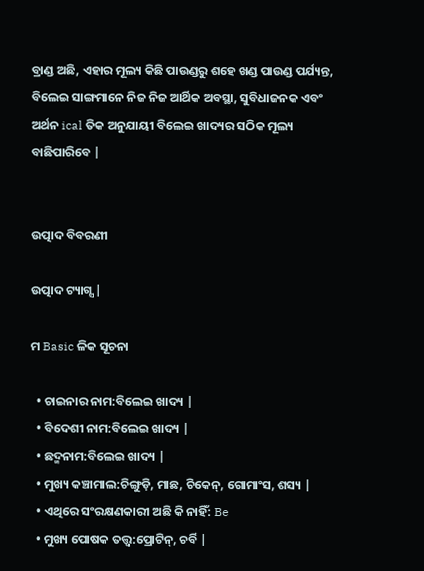ବ୍ରାଣ୍ଡ ଅଛି, ଏହାର ମୂଲ୍ୟ କିଛି ପାଉଣ୍ଡରୁ ଶହେ ଖଣ୍ଡ ପାଉଣ୍ଡ ପର୍ଯ୍ୟନ୍ତ, ବିଲେଇ ସାଙ୍ଗମାନେ ନିଜ ନିଜ ଆର୍ଥିକ ଅବସ୍ଥା, ସୁବିଧାଜନକ ଏବଂ ଅର୍ଥନ ical ତିକ ଅନୁଯାୟୀ ବିଲେଇ ଖାଦ୍ୟର ସଠିକ ମୂଲ୍ୟ ବାଛିପାରିବେ |


ଉତ୍ପାଦ ବିବରଣୀ

ଉତ୍ପାଦ ଟ୍ୟାଗ୍ସ |

ମ Basic ଳିକ ସୂଚନା

  • ଚାଇନାର ନାମ:ବିଲେଇ ଖାଦ୍ୟ |
  • ବିଦେଶୀ ନାମ:ବିଲେଇ ଖାଦ୍ୟ |
  • ଛଦ୍ମନାମ:ବିଲେଇ ଖାଦ୍ୟ |
  • ମୁଖ୍ୟ କଞ୍ଚାମାଲ:ଚିଙ୍ଗୁଡ଼ି, ମାଛ, ଚିକେନ୍, ଗୋମାଂସ, ଶସ୍ୟ |
  • ଏଥିରେ ସଂରକ୍ଷଣକାରୀ ଅଛି କି ନାହିଁ: Be
  • ମୁଖ୍ୟ ପୋଷକ ତତ୍ତ୍ୱ:ପ୍ରୋଟିନ୍, ଚର୍ବି |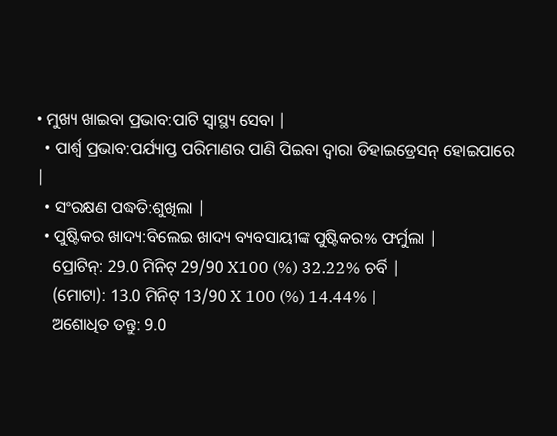• ମୁଖ୍ୟ ଖାଇବା ପ୍ରଭାବ:ପାଟି ସ୍ୱାସ୍ଥ୍ୟ ସେବା |
  • ପାର୍ଶ୍ୱ ପ୍ରଭାବ:ପର୍ଯ୍ୟାପ୍ତ ପରିମାଣର ପାଣି ପିଇବା ଦ୍ୱାରା ଡିହାଇଡ୍ରେସନ୍ ହୋଇପାରେ |
  • ସଂରକ୍ଷଣ ପଦ୍ଧତି:ଶୁଖିଲା |
  • ପୁଷ୍ଟିକର ଖାଦ୍ୟ:ବିଲେଇ ଖାଦ୍ୟ ବ୍ୟବସାୟୀଙ୍କ ପୁଷ୍ଟିକର% ଫର୍ମୁଲା |
    ପ୍ରୋଟିନ୍: 29.0 ମିନିଟ୍ 29/90 X100 (%) 32.22% ଚର୍ବି |
    (ମୋଟା): 13.0 ମିନିଟ୍ 13/90 X 100 (%) 14.44% |
    ଅଶୋଧିତ ତନ୍ତୁ: 9.0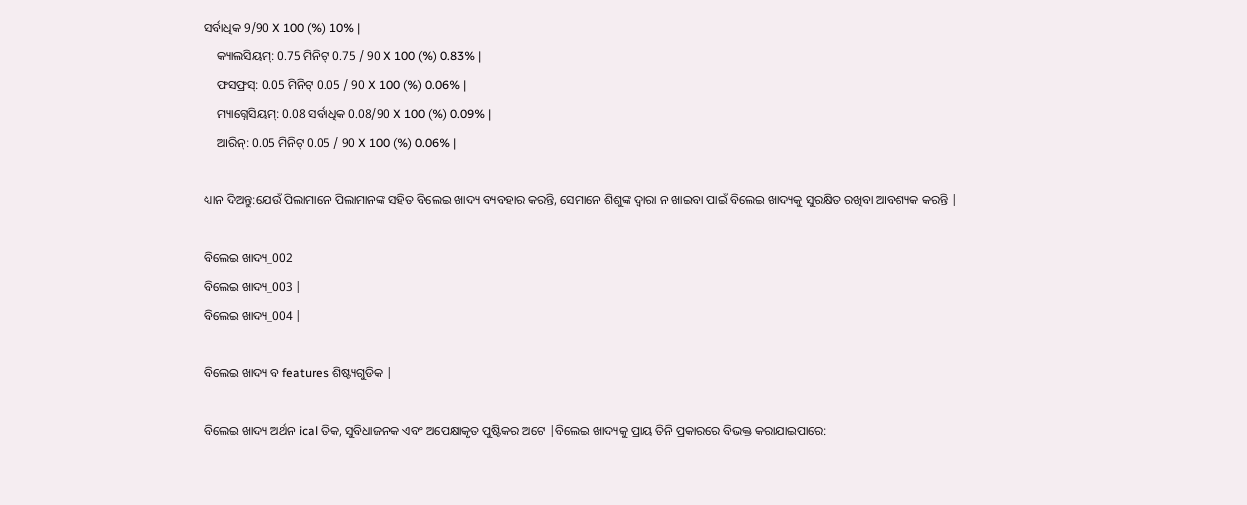ସର୍ବାଧିକ 9/90 X 100 (%) 10% |
    କ୍ୟାଲସିୟମ୍: 0.75 ମିନିଟ୍ 0.75 / 90 X 100 (%) 0.83% |
    ଫସଫ୍ରସ୍: 0.05 ମିନିଟ୍ 0.05 / 90 X 100 (%) 0.06% |
    ମ୍ୟାଗ୍ନେସିୟମ୍: 0.08 ସର୍ବାଧିକ 0.08/90 X 100 (%) 0.09% |
    ଆରିନ୍: 0.05 ମିନିଟ୍ 0.05 / 90 X 100 (%) 0.06% |

ଧ୍ୟାନ ଦିଅନ୍ତୁ:ଯେଉଁ ପିଲାମାନେ ପିଲାମାନଙ୍କ ସହିତ ବିଲେଇ ଖାଦ୍ୟ ବ୍ୟବହାର କରନ୍ତି, ସେମାନେ ଶିଶୁଙ୍କ ଦ୍ୱାରା ନ ଖାଇବା ପାଇଁ ବିଲେଇ ଖାଦ୍ୟକୁ ସୁରକ୍ଷିତ ରଖିବା ଆବଶ୍ୟକ କରନ୍ତି |

ବିଲେଇ ଖାଦ୍ୟ_002
ବିଲେଇ ଖାଦ୍ୟ_003 |
ବିଲେଇ ଖାଦ୍ୟ_004 |

ବିଲେଇ ଖାଦ୍ୟ ବ features ଶିଷ୍ଟ୍ୟଗୁଡିକ |

ବିଲେଇ ଖାଦ୍ୟ ଅର୍ଥନ ical ତିକ, ସୁବିଧାଜନକ ଏବଂ ଅପେକ୍ଷାକୃତ ପୁଷ୍ଟିକର ଅଟେ |ବିଲେଇ ଖାଦ୍ୟକୁ ପ୍ରାୟ ତିନି ପ୍ରକାରରେ ବିଭକ୍ତ କରାଯାଇପାରେ: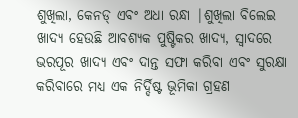ଶୁଖିଲା, କେନଡ୍ ଏବଂ ଅଧା ରନ୍ଧା |ଶୁଖିଲା ବିଲେଇ ଖାଦ୍ୟ ହେଉଛି ଆବଶ୍ୟକ ପୁଷ୍ଟିକର ଖାଦ୍ୟ, ସ୍ୱାଦରେ ଭରପୂର ଖାଦ୍ୟ ଏବଂ ଦାନ୍ତ ସଫା କରିବା ଏବଂ ସୁରକ୍ଷା କରିବାରେ ମଧ୍ୟ ଏକ ନିର୍ଦ୍ଦିଷ୍ଟ ଭୂମିକା ଗ୍ରହଣ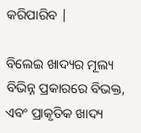କରିପାରିବ |

ବିଲେଇ ଖାଦ୍ୟର ମୂଲ୍ୟ ବିଭିନ୍ନ ପ୍ରକାରରେ ବିଭକ୍ତ, ଏବଂ ପ୍ରାକୃତିକ ଖାଦ୍ୟ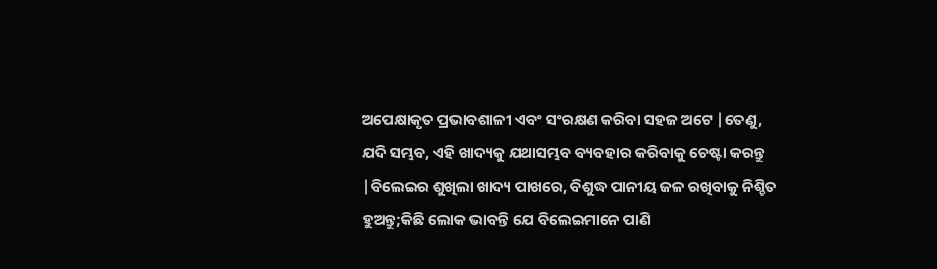ଅପେକ୍ଷାକୃତ ପ୍ରଭାବଶାଳୀ ଏବଂ ସଂରକ୍ଷଣ କରିବା ସହଜ ଅଟେ |ତେଣୁ, ଯଦି ସମ୍ଭବ, ଏହି ଖାଦ୍ୟକୁ ଯଥାସମ୍ଭବ ବ୍ୟବହାର କରିବାକୁ ଚେଷ୍ଟା କରନ୍ତୁ |ବିଲେଇର ଶୁଖିଲା ଖାଦ୍ୟ ପାଖରେ, ବିଶୁଦ୍ଧ ପାନୀୟ ଜଳ ରଖିବାକୁ ନିଶ୍ଚିତ ହୁଅନ୍ତୁ;କିଛି ଲୋକ ଭାବନ୍ତି ଯେ ବିଲେଇମାନେ ପାଣି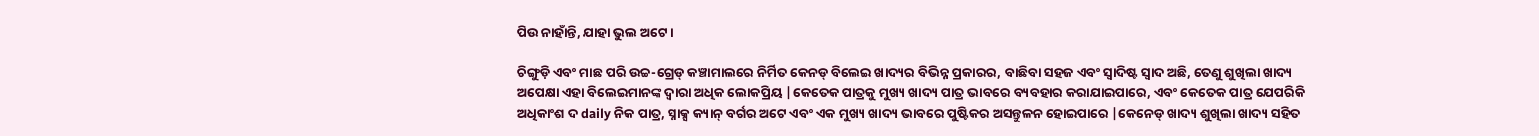ପିଉ ନାହାଁନ୍ତି, ଯାହା ଭୁଲ ଅଟେ।

ଚିଙ୍ଗୁଡ଼ି ଏବଂ ମାଛ ପରି ଉଚ୍ଚ-ଗ୍ରେଡ୍ କଞ୍ଚାମାଲରେ ନିର୍ମିତ କେନଡ୍ ବିଲେଇ ଖାଦ୍ୟର ବିଭିନ୍ନ ପ୍ରକାରର, ବାଛିବା ସହଜ ଏବଂ ସ୍ୱାଦିଷ୍ଟ ସ୍ବାଦ ଅଛି, ତେଣୁ ଶୁଖିଲା ଖାଦ୍ୟ ଅପେକ୍ଷା ଏହା ବିଲେଇମାନଙ୍କ ଦ୍ୱାରା ଅଧିକ ଲୋକପ୍ରିୟ |କେତେକ ପାତ୍ରକୁ ମୁଖ୍ୟ ଖାଦ୍ୟ ପାତ୍ର ଭାବରେ ବ୍ୟବହାର କରାଯାଇପାରେ, ଏବଂ କେତେକ ପାତ୍ର ଯେପରିକି ଅଧିକାଂଶ ଦ daily ନିକ ପାତ୍ର, ସ୍ନାକ୍ସ କ୍ୟାନ୍ ବର୍ଗର ଅଟେ ଏବଂ ଏକ ମୁଖ୍ୟ ଖାଦ୍ୟ ଭାବରେ ପୁଷ୍ଟିକର ଅସନ୍ତୁଳନ ହୋଇପାରେ |କେନେଡ୍ ଖାଦ୍ୟ ଶୁଖିଲା ଖାଦ୍ୟ ସହିତ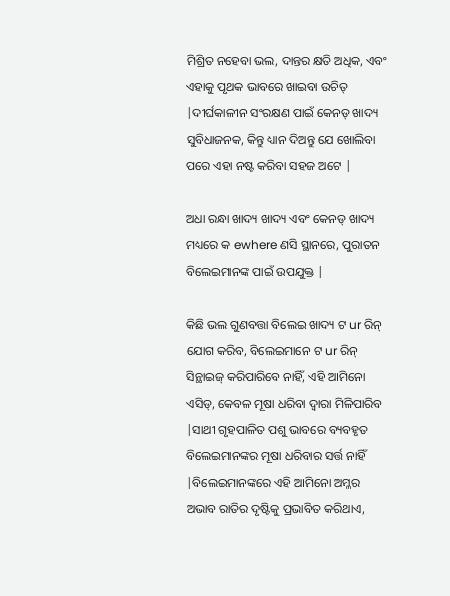ମିଶ୍ରିତ ନହେବା ଭଲ, ଦାନ୍ତର କ୍ଷତି ଅଧିକ, ଏବଂ ଏହାକୁ ପୃଥକ ଭାବରେ ଖାଇବା ଉଚିତ୍ |ଦୀର୍ଘକାଳୀନ ସଂରକ୍ଷଣ ପାଇଁ କେନଡ୍ ଖାଦ୍ୟ ସୁବିଧାଜନକ, କିନ୍ତୁ ଧ୍ୟାନ ଦିଅନ୍ତୁ ଯେ ଖୋଲିବା ପରେ ଏହା ନଷ୍ଟ କରିବା ସହଜ ଅଟେ |

ଅଧା ରନ୍ଧା ଖାଦ୍ୟ ଖାଦ୍ୟ ଏବଂ କେନଡ୍ ଖାଦ୍ୟ ମଧ୍ୟରେ କ ewhere ଣସି ସ୍ଥାନରେ, ପୁରାତନ ବିଲେଇମାନଙ୍କ ପାଇଁ ଉପଯୁକ୍ତ |

କିଛି ଭଲ ଗୁଣବତ୍ତା ବିଲେଇ ଖାଦ୍ୟ ଟ ur ରିନ୍ ଯୋଗ କରିବ, ବିଲେଇମାନେ ଟ ur ରିନ୍ ସିନ୍ଥାଇଜ୍ କରିପାରିବେ ନାହିଁ, ଏହି ଆମିନୋ ଏସିଡ୍, କେବଳ ମୂଷା ଧରିବା ଦ୍ୱାରା ମିଳିପାରିବ |ସାଥୀ ଗୃହପାଳିତ ପଶୁ ଭାବରେ ବ୍ୟବହୃତ ବିଲେଇମାନଙ୍କର ମୂଷା ଧରିବାର ସର୍ତ୍ତ ନାହିଁ |ବିଲେଇମାନଙ୍କରେ ଏହି ଆମିନୋ ଅମ୍ଳର ଅଭାବ ରାତିର ଦୃଷ୍ଟିକୁ ପ୍ରଭାବିତ କରିଥାଏ,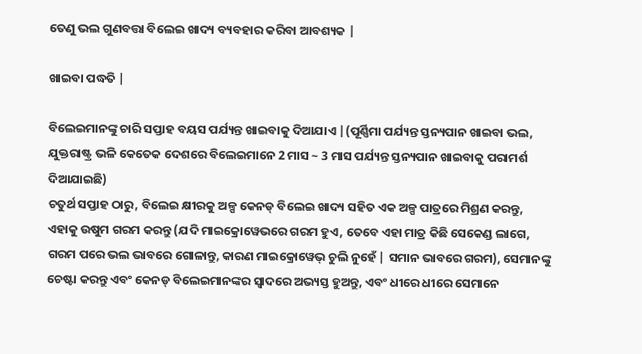ତେଣୁ ଭଲ ଗୁଣବତ୍ତା ବିଲେଇ ଖାଦ୍ୟ ବ୍ୟବହାର କରିବା ଆବଶ୍ୟକ |

ଖାଇବା ପଦ୍ଧତି |

ବିଲେଇମାନଙ୍କୁ ଚାରି ସପ୍ତାହ ବୟସ ପର୍ଯ୍ୟନ୍ତ ଖାଇବାକୁ ଦିଆଯାଏ |(ପୂର୍ଣ୍ଣିମା ପର୍ଯ୍ୟନ୍ତ ସ୍ତନ୍ୟପାନ ଖାଇବା ଭଲ, ଯୁକ୍ତରାଷ୍ଟ୍ର ଭଳି କେତେକ ଦେଶରେ ବିଲେଇମାନେ 2 ମାସ ~ 3 ମାସ ପର୍ଯ୍ୟନ୍ତ ସ୍ତନ୍ୟପାନ ଖାଇବାକୁ ପରାମର୍ଶ ଦିଆଯାଇଛି)
ଚତୁର୍ଥ ସପ୍ତାହ ଠାରୁ, ବିଲେଇ କ୍ଷୀରକୁ ଅଳ୍ପ କେନଡ୍ ବିଲେଇ ଖାଦ୍ୟ ସହିତ ଏକ ଅଳ୍ପ ପାତ୍ରରେ ମିଶ୍ରଣ କରନ୍ତୁ, ଏହାକୁ ଉଷୁମ ଗରମ କରନ୍ତୁ (ଯଦି ମାଇକ୍ରୋୱେଭରେ ଗରମ ହୁଏ, ତେବେ ଏହା ମାତ୍ର କିଛି ସେକେଣ୍ଡ ଲାଗେ, ଗରମ ପରେ ଭଲ ଭାବରେ ଗୋଳାନ୍ତୁ, କାରଣ ମାଇକ୍ରୋୱେଭ୍ ଚୁଲି ନୁହେଁ | ସମାନ ଭାବରେ ଗରମ), ସେମାନଙ୍କୁ ଚେଷ୍ଟା କରନ୍ତୁ ଏବଂ କେନଡ୍ ବିଲେଇମାନଙ୍କର ସ୍ୱାଦରେ ଅଭ୍ୟସ୍ତ ହୁଅନ୍ତୁ, ଏବଂ ଧୀରେ ଧୀରେ ସେମାନେ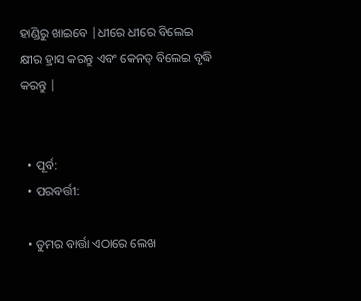ହାଣ୍ଡିରୁ ଖାଇବେ |ଧୀରେ ଧୀରେ ବିଲେଇ କ୍ଷୀର ହ୍ରାସ କରନ୍ତୁ ଏବଂ କେନଡ୍ ବିଲେଇ ବୃଦ୍ଧି କରନ୍ତୁ |


  • ପୂର୍ବ:
  • ପରବର୍ତ୍ତୀ:

  • ତୁମର ବାର୍ତ୍ତା ଏଠାରେ ଲେଖ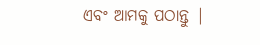ଏବଂ ଆମକୁ ପଠାନ୍ତୁ |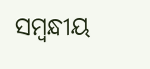ସମ୍ବନ୍ଧୀୟ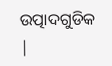ଉତ୍ପାଦଗୁଡିକ |